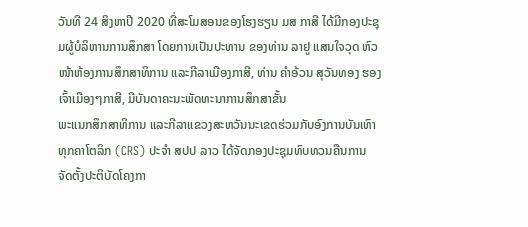ວັນທີ 24 ສິງຫາປີ 2020 ທີ່ສະໂມສອນຂອງໂຮງຮຽນ ມສ ກາສີ ໄດ້ມີກອງປະຊຸມຜູ້ບໍລິຫານການສຶກສາ ໂດຍການເປັນປະທານ ຂອງທ່ານ ລາຢູ ແສນໃຈວຸດ ຫົວໜ້າຫ້ອງການສຶກສາທິການ ແລະກີລາເມືອງກາສີ, ທ່ານ ຄຳອ້ວນ ສຸວັນທອງ ຮອງເຈົ້າເມືອງໆກາສີ, ມີບັນດາຄະນະພັດທະນາການສຶກສາຂັ້ນ
ພະແນກສຶກສາທິການ ແລະກີລາແຂວງສະຫວັນນະເຂດຮ່ວມກັບອົງການບັນເທົາທຸກຄາໂຕລິກ (CRS) ປະຈໍາ ສປປ ລາວ ໄດ້ຈັດກອງປະຊຸມທົບທວນຄືນການ ຈັດຕັ້ງປະຕິບັດໂຄງກາ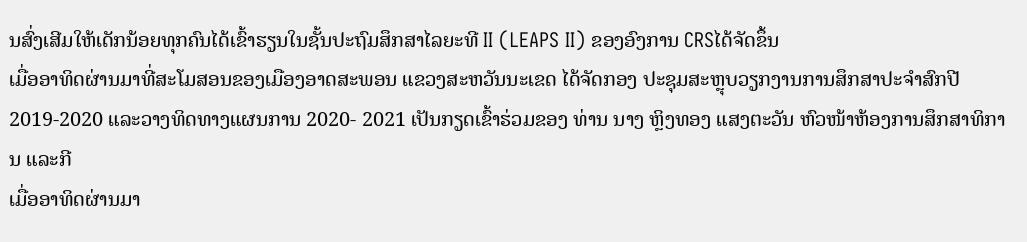ນສົ່ງເສີມໃຫ້ເດັກນ້ອຍທຸກຄົນໄດ້ເຂົ້າຮຽນໃນຊັ້ນປະຖົມສຶກສາໄລຍະທີ II (LEAPS II) ຂອງອົງການ CRSໄດ້ຈັດຂຶ້ນ
ເມື່ອອາທິດຜ່ານມາທີ່ສະໂມສອນຂອງເມືອງອາດສະພອນ ແຂວງສະຫວັນນະເຂດ ໄດ້ຈັດກອງ ປະຊຸມສະຫຼຸບວຽກງານການສຶກສາປະຈຳສົກປີ 2019-2020 ແລະວາງທິດທາງແຜນການ 2020- 2021 ເປັນກຽດເຂົ້າຮ່ວມຂອງ ທ່ານ ນາງ ຫຼິງທອງ ແສງຕະວັນ ຫົວໜ້າຫ້ອງການສຶກສາທິການ ແລະກີ
ເມື່ອອາທິດຜ່ານມາ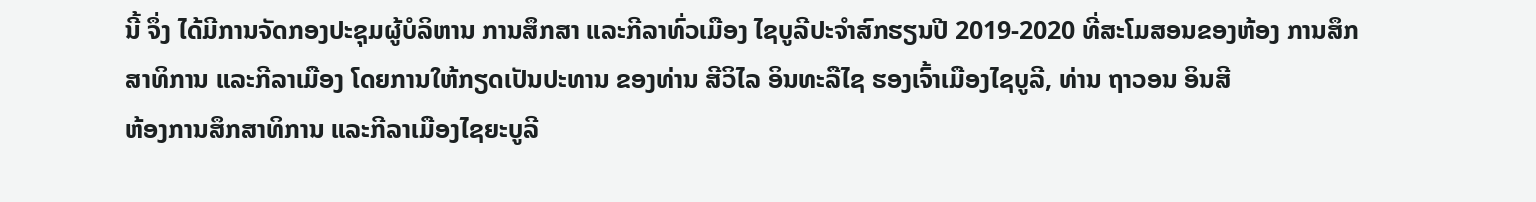ນີ້ ຈຶ່ງ ໄດ້ມີການຈັດກອງປະຊຸມຜູ້ບໍລິຫານ ການສຶກສາ ແລະກີລາທົ່ວເມືອງ ໄຊບູລີປະຈໍາສົກຮຽນປີ 2019-2020 ທີ່ສະໂມສອນຂອງຫ້ອງ ການສຶກສາທິການ ແລະກີລາເມືອງ ໂດຍການໃຫ້ກຽດເປັນປະທານ ຂອງທ່ານ ສີວິໄລ ອິນທະລືໄຊ ຮອງເຈົ້າເມືອງໄຊບູລີ, ທ່ານ ຖາວອນ ອິນສີ
ຫ້ອງການສຶກສາທິການ ແລະກີລາເມືອງໄຊຍະບູລີ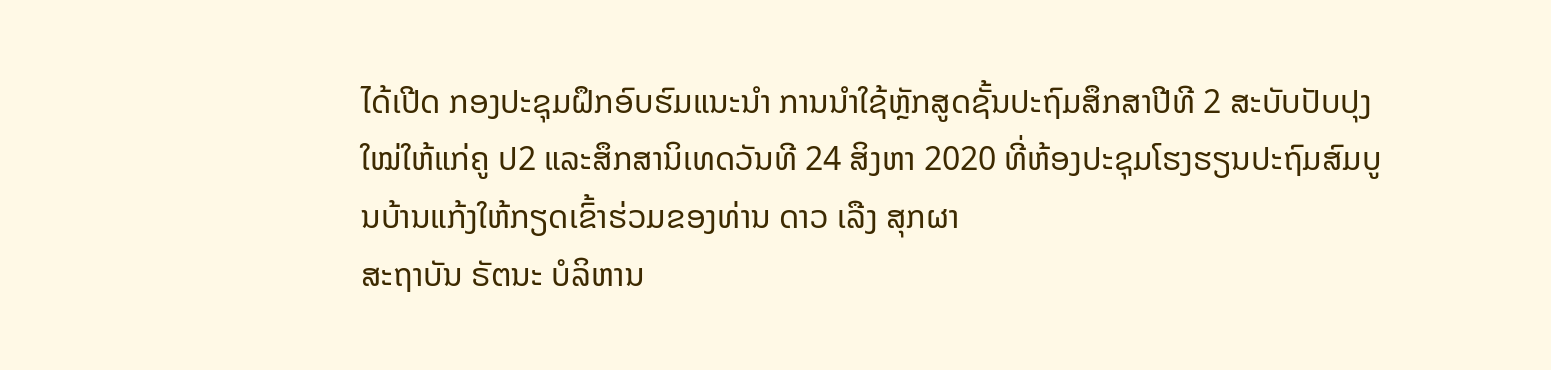ໄດ້ເປີດ ກອງປະຊຸມຝຶກອົບຮົມແນະນຳ ການນຳໃຊ້ຫຼັກສູດຊັ້ນປະຖົມສຶກສາປີທີ 2 ສະບັບປັບປຸງໃໝ່ໃຫ້ແກ່ຄູ ປ2 ແລະສຶກສານິເທດວັນທີ 24 ສິງຫາ 2020 ທີ່ຫ້ອງປະຊຸມໂຮງຮຽນປະຖົມສົມບູນບ້ານແກ້ງໃຫ້ກຽດເຂົ້າຮ່ວມຂອງທ່ານ ດາວ ເລືງ ສຸກຜາ
ສະຖາບັນ ຣັຕນະ ບໍລິຫານ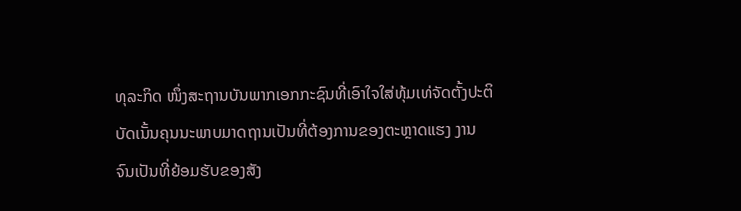ທຸລະກິດ ໜຶ່ງສະຖານບັນພາກເອກກະຊົນທີ່ເອົາໃຈໃສ່ທຸ້ມເທ່ຈັດຕັ້ງປະຕິບັດເນັ້ນຄຸນນະພາບມາດຖານເປັນທີ່ຕ້ອງການຂອງຕະຫຼາດແຮງ ງານຈົນເປັນທີ່ຍ້ອມຮັບຂອງສັງ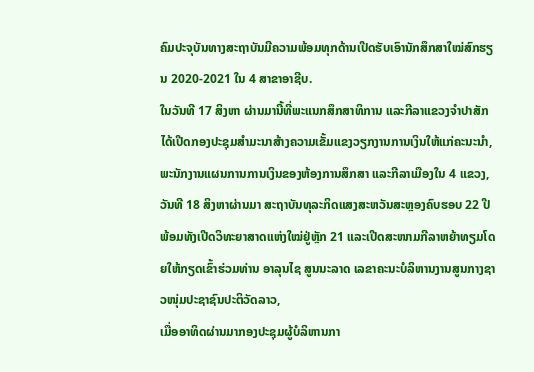ຄົມປະຈຸບັນທາງສະຖາບັນມີຄວາມພ້ອມທຸກດ້ານເປີດຮັບເອົານັກສຶກສາໃໝ່ສົກຮຽນ 2020-2021 ໃນ 4 ສາຂາອາຊີບ.
ໃນວັນທີ 17 ສິງຫາ ຜ່ານມານີ້ທີ່ພະແນກສຶກສາທິການ ແລະກີລາແຂວງຈໍາປາສັກໄດ້ເປີດກອງປະຊຸມສໍາມະນາສ້າງຄວາມເຂັ້ມແຂງວຽກງານການເງິນໃຫ້ແກ່ຄະນະນໍາ,ພະນັກງານແຜນການການເງິນຂອງຫ້ອງການສຶກສາ ແລະກີລາເມືອງໃນ 4 ແຂວງ,
ວັນທີ 18 ສິງຫາຜ່ານມາ ສະຖາບັນທຸລະກິດແສງສະຫວັນສະຫຼອງຄົບຮອບ 22 ປີ ພ້ອມທັງເປີດວິທະຍາສາດແຫ່ງໃໝ່ຢູ່ຫຼັກ 21 ແລະເປີດສະໜາມກີລາຫຍ້າທຽມໂດຍໃຫ້ກຽດເຂົ້າຮ່ວມທ່ານ ອາລຸນໄຊ ສູນນະລາດ ເລຂາຄະນະບໍລິຫານງານສູນກາງຊາວໜຸ່ມປະຊາຊົນປະຕິວັດລາວ,
ເມື່ອອາທິດຜ່ານມາກອງປະຊຸມຜູ້ບໍລິຫານກາ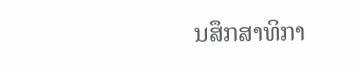ນສຶກສາທິກາ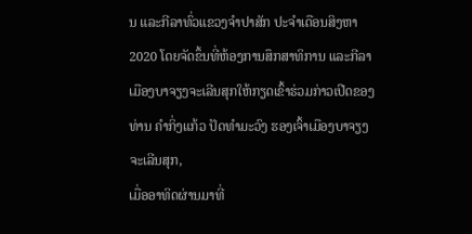ນ ແລະກີລາທົ່ວແຂວງຈຳປາສັກ ປະຈຳເດືອນສິງຫາ 2020 ໂດຍຈັດຂຶ້ນທີ່ຫ້ອງການສຶກສາທິການ ແລະກີລາເມືອງບາຈຽງຈະເລີນສຸກໃຫ້ກຽດເຂົ້າຮ່ວມກ່າວເປີດຂອງທ່ານ ຄຳກິ່ງແກ້ວ ປັດທຳມະວົງ ຮອງເຈົ້າເມືອງບາຈຽງຈະເລີນສຸກ,
ເມື່ອອາທິດຜ່ານມາທີ່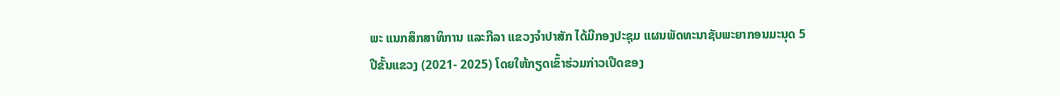ພະ ແນກສຶກສາທິການ ແລະກີລາ ແຂວງຈຳປາສັກ ໄດ້ມີກອງປະຊຸມ ແຜນພັດທະນາຊັບພະຍາກອນມະນຸດ 5 ປີຂັ້ນແຂວງ (2021- 2025) ໂດຍໃຫ້ກຽດເຂົ້າຮ່ວມກ່າວເປີດຂອງ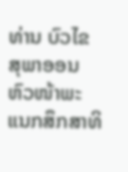ທ່ານ ບົວໄຂ ສຸພາອອນ ຫົວໜ້າພະແນກສຶກສາທິ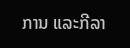ການ ແລະກີລາ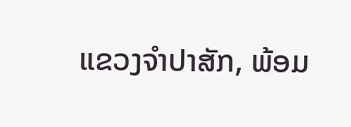ແຂວງຈຳປາສັກ, ພ້ອມ